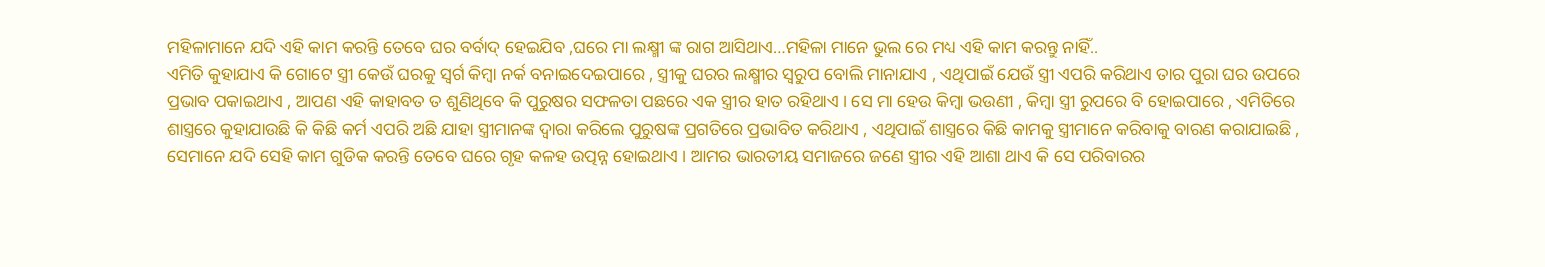ମହିଳାମାନେ ଯଦି ଏହି କାମ କରନ୍ତି ତେବେ ଘର ବର୍ବାଦ୍ ହେଇଯିବ ,ଘରେ ମା ଲକ୍ଷ୍ମୀ ଙ୍କ ରାଗ ଆସିଥାଏ…ମହିଳା ମାନେ ଭୁଲ ରେ ମଧ୍ୟ ଏହି କାମ କରନ୍ତୁ ନାହିଁ..
ଏମିତି କୁହାଯାଏ କି ଗୋଟେ ସ୍ତ୍ରୀ କେଉଁ ଘରକୁ ସ୍ୱର୍ଗ କିମ୍ବା ନର୍କ ବନାଇଦେଇପାରେ , ସ୍ତ୍ରୀକୁ ଘରର ଲକ୍ଷ୍ମୀର ସ୍ୱରୁପ ବୋଲି ମାନାଯାଏ , ଏଥିପାଇଁ ଯେଉଁ ସ୍ତ୍ରୀ ଏପରି କରିଥାଏ ତାର ପୁରା ଘର ଉପରେ ପ୍ରଭାବ ପକାଇଥାଏ , ଆପଣ ଏହି କାହାବତ ତ ଶୁଣିଥିବେ କି ପୁରୁଷର ସଫଳତା ପଛରେ ଏକ ସ୍ତ୍ରୀର ହାତ ରହିଥାଏ । ସେ ମା ହେଉ କିମ୍ବା ଭଉଣୀ , କିମ୍ବା ସ୍ତ୍ରୀ ରୁପରେ ବି ହୋଇପାରେ , ଏମିତିରେ ଶାସ୍ତ୍ରରେ କୁହାଯାଉଛି କି କିଛି କର୍ମ ଏପରି ଅଛି ଯାହା ସ୍ତ୍ରୀମାନଙ୍କ ଦ୍ୱାରା କରିଲେ ପୁରୁଷଙ୍କ ପ୍ରଗତିରେ ପ୍ରଭାବିତ କରିଥାଏ , ଏଥିପାଇଁ ଶାସ୍ତ୍ରରେ କିଛି କାମକୁ ସ୍ତ୍ରୀମାନେ କରିବାକୁ ବାରଣ କରାଯାଇଛି , ସେମାନେ ଯଦି ସେହି କାମ ଗୁଡିକ କରନ୍ତି ତେବେ ଘରେ ଗୃହ କଳହ ଉତ୍ପନ୍ନ ହୋଇଥାଏ । ଆମର ଭାରତୀୟ ସମାଜରେ ଜଣେ ସ୍ତ୍ରୀର ଏହି ଆଶା ଥାଏ କି ସେ ପରିବାରର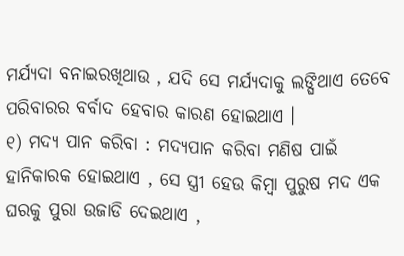ମର୍ଯ୍ୟଦା ବନାଇରଖିଥାଉ , ଯଦି ସେ ମର୍ଯ୍ୟଦାକୁ ଲଙ୍ଘିଥାଏ ତେବେ ପରିବାରର ବର୍ବାଦ ହେବାର କାରଣ ହୋଇଥାଏ ।
୧) ମଦ୍ୟ ପାନ କରିବା : ମଦ୍ୟପାନ କରିବା ମଣିଷ ପାଇଁ ହାନିକାରକ ହୋଇଥାଏ , ସେ ସ୍ତ୍ରୀ ହେଉ କିମ୍ବା ପୁରୁଷ ମଦ ଏକ ଘରକୁ ପୁରା ଉଜାଡି ଦେଇଥାଏ ,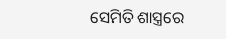ସେମିତି ଶାସ୍ତ୍ରରେ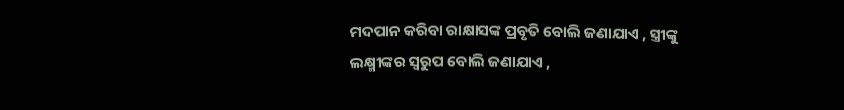ମଦପାନ କରିବା ରାକ୍ଷାସଙ୍କ ପ୍ରବୃତି ବୋଲି ଜଣାଯାଏ , ସ୍ତ୍ରୀଙ୍କୁ ଲକ୍ଷ୍ମୀଙ୍କର ସ୍ୱରୁପ ବୋଲି ଜଣାଯାଏ ,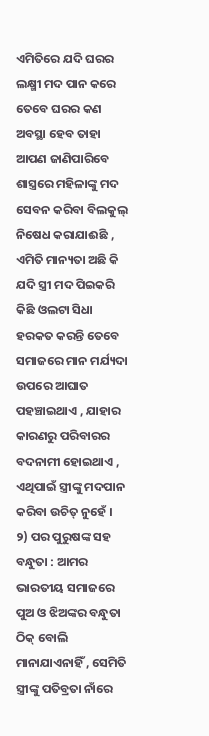ଏମିତିରେ ଯଦି ଘରର ଲକ୍ଷ୍ମୀ ମଦ ପାନ କରେ ତେବେ ଘରର କଣ ଅବସ୍ଥା ହେବ ତାହା ଆପଣ ଜାଣିପାରିବେ ଶାସ୍ତ୍ରରେ ମହିଳାଙ୍କୁ ମଦ ସେବନ କରିବା ବିଲକୁଲ୍ ନିଷେଧ କରାଯାଈଛି , ଏମିତି ମାନ୍ୟତା ଅଛି କି ଯଦି ସ୍ତ୍ରୀ ମଦ ପିଇକରି କିଛି ଓଲଟା ସିଧା ହରକତ କରନ୍ତି ତେବେ ସମାଜରେ ମାନ ମର୍ଯ୍ୟଦା ଉପରେ ଆଘାତ ପହଞ୍ଚାଇଥାଏ , ଯାହାର କାରଣରୁ ପରିବାରର ବଦନାମୀ ହୋଇଥାଏ , ଏଥିପାଇଁ ସ୍ତ୍ରୀଙ୍କୁ ମଦପାନ କରିବା ଉଚିତ୍ ନୁହେଁ ।
୨) ପର ପୁରୁଷଙ୍କ ସହ ବନ୍ଧୁତା : ଆମର ଭାରତୀୟ ସମାଜରେ ପୁଅ ଓ ଝିଅଙ୍କର ବନ୍ଧୁତା ଠିକ୍ ବୋଲି ମାନାଯାଏନାହିଁ , ସେମିତି ସ୍ତ୍ରୀଙ୍କୁ ପତିବ୍ରତା ନାଁରେ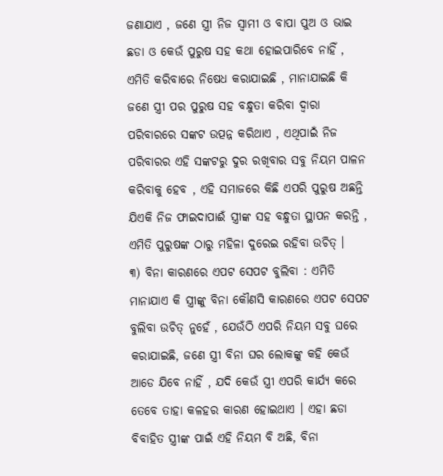ଜଣାଯାଏ , ଜଣେ ସ୍ତ୍ରୀ ନିଜ ସ୍ୱାମୀ ଓ ବାପା ପୁଅ ଓ ଭାଇ ଛଡା ଓ କେଉଁ ପୁରୁଷ ସହ କଥା ହୋଇପାରିବେ ନାହିଁ , ଏମିତି କରିବାରେ ନିଷେଧ କରାଯାଇଛି , ମାନାଯାଇଛି କି ଜଣେ ସ୍ତ୍ରୀ ପର ପୁରୁଷ ସହ ବନ୍ଧୁତା କରିବା ଦ୍ୱାରା ପରିବାରରେ ସଙ୍କଟ ଉତ୍ପନ୍ନ କରିଥାଏ , ଏଥିପାଇଁ ନିଜ ପରିବାରର ଏହି ସଙ୍କଟରୁ ଦୁର ରଖିବାର ସବୁ ନିୟମ ପାଳନ କରିବାକୁ ହେବ , ଏହି ସମାଜରେ କିଛି ଏପରି ପୁରୁଷ ଅଛନ୍ତି ଯିଏକି ନିଜ ଫାଇଦାପାଈଁ ସ୍ତ୍ରୀଙ୍କ ସହ ବନ୍ଧୁତା ସ୍ଥାପନ କରନ୍ତି , ଏମିତି ପୁରୁଷଙ୍କ ଠାରୁ ମହିଳା ଦୁରେଇ ରହିବା ଉଚିତ୍ ।
୩) ବିନା କାରଣରେ ଏପଟ ସେପଟ ବୁଲିବା : ଏମିତି ମାନାଯାଏ କି ସ୍ତ୍ରୀଙ୍କୁ ବିନା କୌଣସି କାରଣରେ ଏପଟ ସେପଟ ବୁଲିବା ଉଚିତ୍ ନୁହେଁ , ଯେଉଁଠି ଏପରି ନିୟମ ସବୁ ଘରେ କରାଯାଇଛି, ଜଣେ ସ୍ତ୍ରୀ ବିନା ଘର ଲୋକଙ୍କୁ କହି କେଉଁ ଆଡେ ଯିବେ ନାହିଁ , ଯଦି କେଉଁ ସ୍ତ୍ରୀ ଏପରି କାର୍ଯ୍ୟ କରେ ତେବେ ତାହା କଳହର କାରଣ ହୋଇଥାଏ । ଏହା ଛଡା ବିବାହିତ ସ୍ତ୍ରୀଙ୍କ ପାଇଁ ଏହି ନିୟମ ବି ଅଛି, ବିନା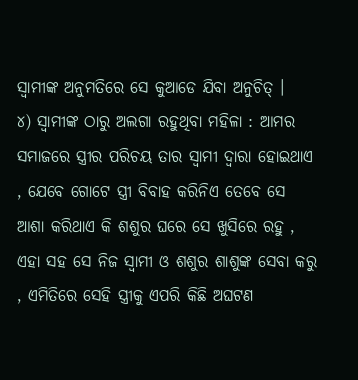ସ୍ୱାମୀଙ୍କ ଅନୁମତିରେ ସେ କୁଆଡେ ଯିବା ଅନୁଚିତ୍ ।
୪) ସ୍ୱାମୀଙ୍କ ଠାରୁ ଅଲଗା ରହୁଥିବା ମହିଳା : ଆମର ସମାଜରେ ସ୍ତ୍ରୀର ପରିଚୟ ତାର ସ୍ୱାମୀ ଦ୍ୱାରା ହୋଇଥାଏ , ଯେବେ ଗୋଟେ ସ୍ତ୍ରୀ ବିବାହ କରିନିଏ ତେବେ ସେ ଆଶା କରିଥାଏ କି ଶଶୁର ଘରେ ସେ ଖୁସିରେ ରହୁ , ଏହା ସହ ସେ ନିଜ ସ୍ୱାମୀ ଓ ଶଶୁର ଶାଶୁଙ୍କ ସେବା କରୁ , ଏମିତିରେ ସେହି ସ୍ତ୍ରୀକୁ ଏପରି କିଛି ଅଘଟଣ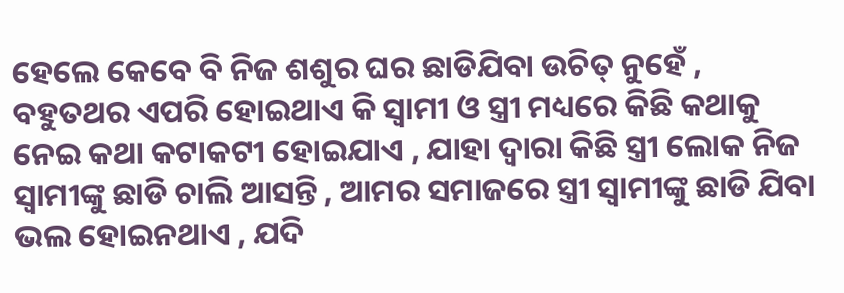ହେଲେ କେବେ ବି ନିଜ ଶଶୁର ଘର ଛାଡିଯିବା ଉଚିତ୍ ନୁହେଁ , ବହୁତଥର ଏପରି ହୋଇଥାଏ କି ସ୍ୱାମୀ ଓ ସ୍ତ୍ରୀ ମଧ୍ୟରେ କିଛି କଥାକୁ ନେଇ କଥା କଟାକଟୀ ହୋଇଯାଏ , ଯାହା ଦ୍ୱାରା କିଛି ସ୍ତ୍ରୀ ଲୋକ ନିଜ ସ୍ୱାମୀଙ୍କୁ ଛାଡି ଚାଲି ଆସନ୍ତି , ଆମର ସମାଜରେ ସ୍ତ୍ରୀ ସ୍ୱାମୀଙ୍କୁ ଛାଡି ଯିବା ଭଲ ହୋଇନଥାଏ , ଯଦି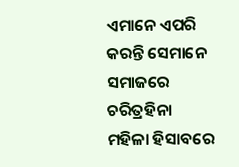ଏମାନେ ଏପରି କରନ୍ତି ସେମାନେ ସମାଜରେ ଚରିତ୍ରହିନା ମହିଳା ହିସାବରେ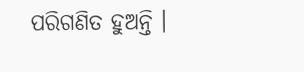ପରିଗଣିତ ହୁଅନ୍ତି ।